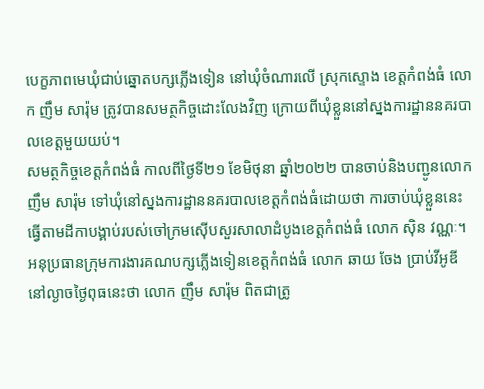បេក្ខភាពមេឃុំជាប់ឆ្នោតបក្សភ្លើងទៀន នៅឃុំចំណារលើ ស្រុកស្ទោង ខេត្តកំពង់ធំ លោក ញឹម សារ៉ុម ត្រូវបានសមត្ថកិច្ចដោះលែងវិញ ក្រោយពីឃុំខ្លួននៅស្នងការដ្ឋាននគរបាលខេត្តមួយយប់។
សមត្ថកិច្ចខេត្តកំពង់ធំ កាលពីថ្ងៃទី២១ ខែមិថុនា ឆ្នាំ២០២២ បានចាប់និងបញ្ជូនលោក ញឹម សារ៉ុម ទៅឃុំនៅស្នងការដ្ឋាននគរបាលខេត្តកំពង់ធំដោយថា ការចាប់ឃុំខ្លួននេះធ្វើតាមដីកាបង្គាប់របស់ចៅក្រមស៊ើបសួរសាលាដំបូងខេត្តកំពង់ធំ លោក ស៊ិន វណ្ណៈ។
អនុប្រធានក្រុមការងារគណបក្សភ្លើងទៀនខេត្តកំពង់ធំ លោក ឆាយ ចែង ប្រាប់វីអូឌីនៅល្ងាចថ្ងៃពុធនេះថា លោក ញឹម សារ៉ុម ពិតជាត្រូ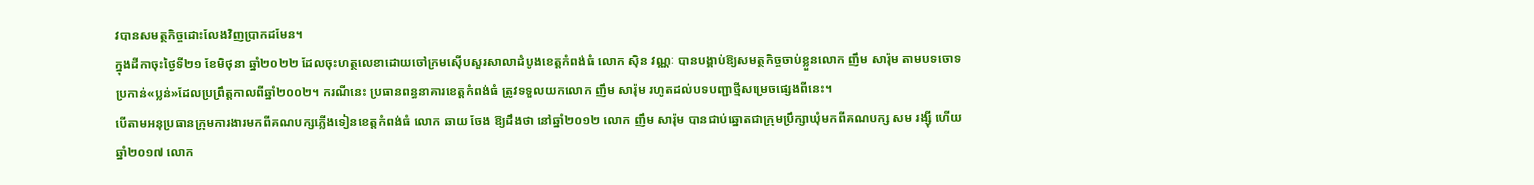វបានសមត្ថកិច្ចដោះលែងវិញប្រាកដមែន។
ក្នុងដីកាចុះថ្ងៃទី២១ ខែមិថុនា ឆ្នាំ២០២២ ដែលចុះហត្ថលេខាដោយចៅក្រមស៊ើបសួរសាលាដំបូងខេត្តកំពង់ធំ លោក ស៊ិន វណ្ណៈ បានបង្គាប់ឱ្យសមត្ថកិច្ចចាប់ខ្លួនលោក ញឹម សារ៉ុម តាមបទចោទប្រកាន់«ប្លន់»ដែលប្រព្រឹត្តកាលពីឆ្នាំ២០០២។ ករណីនេះ ប្រធានពន្ធនាគារខេត្តកំពង់ធំ ត្រូវទទួលយកលោក ញឹម សារ៉ុម រហូតដល់បទបញ្ជាថ្មីសម្រេចផ្សេងពីនេះ។
បើតាមអនុប្រធានក្រុមការងារមកពីគណបក្សភ្លើងទៀនខេត្តកំពង់ធំ លោក ឆាយ ចែង ឱ្យដឹងថា នៅឆ្នាំ២០១២ លោក ញឹម សារ៉ុម បានជាប់ឆ្នោតជាក្រុមប្រឹក្សាឃុំមកពីគណបក្ស សម រង្ស៊ី ហើយឆ្នាំ២០១៧ លោក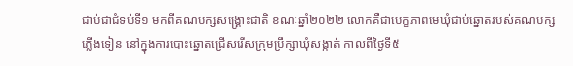ជាប់ជាជំទប់ទី១ មកពីគណបក្សសង្គ្រោះជាតិ ខណៈឆ្នាំ២០២២ លោកគឺជាបេក្ខភាពមេឃុំជាប់ឆ្នោតរបស់គណបក្សភ្លើងទៀន នៅក្នុងការបោះឆ្នោតជ្រើសរើសក្រុមប្រឹក្សាឃុំសង្កាត់ កាលពីថ្ងៃទី៥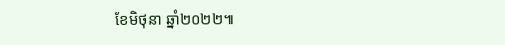ខែមិថុនា ឆ្នាំ២០២២៕